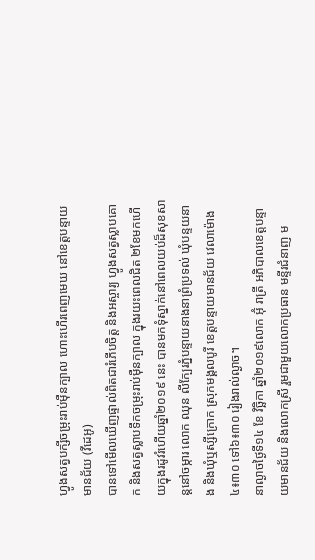ហ្វូងសត្វបក្សីចម្រុះរាប់ម៉ឺនក្បាល ហោះហើរពេញមេឃ នៅខេត្តបន្ទាយមានជ័យ (វីដេអូ)
បានទៅមើលឃើញផ្ទាល់ពិតជារំភើបចិត្ត និងអស្ចារ្យ ហ្វូងសត្វស្លាបគោក និងសត្វស្លាបទឹកចម្រុះរាប់ម៉ឺនក្បាល ក្នុងរយះពេលជិត ២ខែមកហើយក្នុងរដូវរំហើយឆ្នាំ២០១៩ នេះ បានមកទុំស្នាក់នៅពេលយប់ដ៏សុខសាន្តនៅចម្ការ លោក ឈុន លីក្បែរភ្នំបន្ទាយនាងនាព្រំប្រទល់ ឃុំបន្ទយនាង និងឃុំឬស្សីក្រោក ស្រុកមង្គលបូរី ខេត្តបន្ទាយមានជ័យ វេលាម៉ោង៤៖៣០ ទៅ៦៖៣០ រៀងរាល់ល្ងាច។
នាល្ងាចថ្ងៃទី១៤ ខែ វិច្ឆិកា ឆ្នាំ២០១៩លោក អ៊ុំ រាត្រី អភិបាលខេត្តបន្ទាយមានជ័យ និងលោកស្រី រួមជាមួយលោកប្រធាន មន្ទីរជំនាញ ម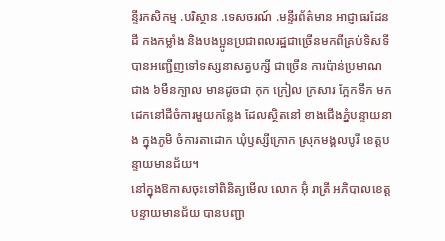ន្ទីរកសិកម្ម .បរិស្ថាន .ទេសចរណ៍ .មន្ទីរព័ត៌មាន អាជ្ញាធរដែនដី កងកម្លាំង និងបងប្អូនប្រជាពលរដ្ឋជាច្រើនមកពីគ្រប់ទិសទី បានអញ្ជើញទៅទស្សនាសត្វបក្សី ជាច្រើន ការប៉ាន់ប្រមាណ ជាង ៦មឺនក្បាល មានដូចជា កុក ក្រៀល ក្រសារ ក្អែកទឹក មកដេកនៅដីចំការមួយកន្លែង ដែលស្ថិតនៅ ខាងជើងភ្នំបន្ទាយនាង ក្នុងភូមិ ចំការតាដោក ឃុំឫស្សីក្រោក ស្រុកមង្គលបូរី ខេត្តបន្ទាយមានជ័យ។
នៅក្នុងឱកាសចុះទៅពិនិត្យមើល លោក អ៊ុំ រាត្រី អភិបាលខេត្តបន្ទាយមានជ័យ បានបញ្ជា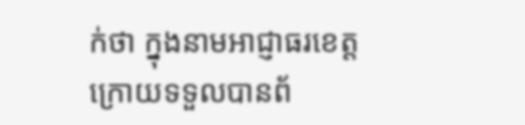ក់ថា ក្នុងនាមអាជ្ញាធរខេត្ត ក្រោយទទួលបានព័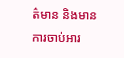ត៌មាន និងមានការចាប់អារ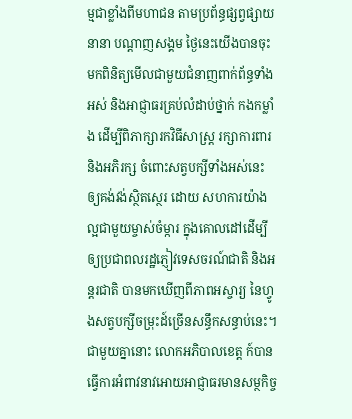ម្មជាខ្លាំងពីមហាជន តាមប្រព័ន្ធផ្សព្វផ្សាយនានា បណ្តាញសង្គម ថ្ងៃនេះយើងបានចុះមកពិនិត្យមើលជាមួយជំនាញពាក់ព័ន្ធទាំងអស់ និងអាជ្ញាធរគ្រប់លំដាប់ថ្នាក់ កងកម្លាំង ដើម្បីពិភាក្សារកវិធីសាស្ត្រ រក្សាការពារ និងអភិរក្ស ចំពោះសត្វបក្សីទាំងអស់នេះឲ្យគង់វង់ស្ថិតស្ថេរ ដោយ សហការយ៉ាងល្អជាមួយម្ចាស់ចំម្ការ ក្នុងគោលដៅដើម្បីឲ្យប្រជាពលរដ្ឋភ្ញៀវទេសចរណ៍ជាតិ និងអន្តរជាតិ បានមកឃើញពីភាពអស្ចារ្យ នៃហ្វូងសត្វបក្សីចម្រុះដ៍ច្រើនសន្ធឹកសន្ធាប់នេះ។
ជាមួយគ្នានោះ លោកអភិបាលខេត្ត ក៍បានធ្វើការអំពាវនាវអោយអាជ្ញាធរមានសម្ថកិច្ច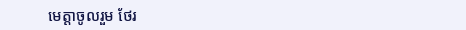មេត្តាចូលរួម ថែរ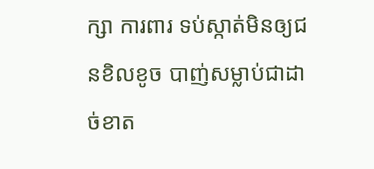ក្សា ការពារ ទប់ស្កាត់មិនឲ្យជនខិលខូច បាញ់សម្លាប់ជាដាច់ខាត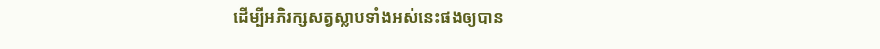ដើម្បីអភិរក្សសត្វស្លាបទាំងអស់នេះផងឲ្យបាន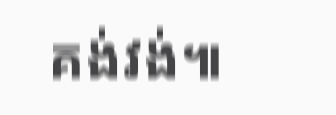គង់វង់៕